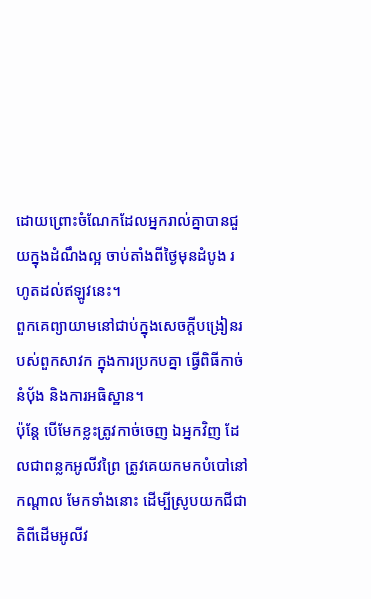ដោយព្រោះចំណែកដែលអ្នករាល់គ្នាបានជួយក្នុងដំណឹងល្អ ចាប់តាំងពីថ្ងៃមុនដំបូង រហូតដល់ឥឡូវនេះ។
ពួកគេព្យាយាមនៅជាប់ក្នុងសេចក្តីបង្រៀនរបស់ពួកសាវក ក្នុងការប្រកបគ្នា ធ្វើពិធីកាច់នំបុ័ង និងការអធិស្ឋាន។
ប៉ុន្តែ បើមែកខ្លះត្រូវកាច់ចេញ ឯអ្នកវិញ ដែលជាពន្លកអូលីវព្រៃ ត្រូវគេយកមកបំបៅនៅកណ្តាល មែកទាំងនោះ ដើម្បីស្រូបយកជីជាតិពីដើមអូលីវ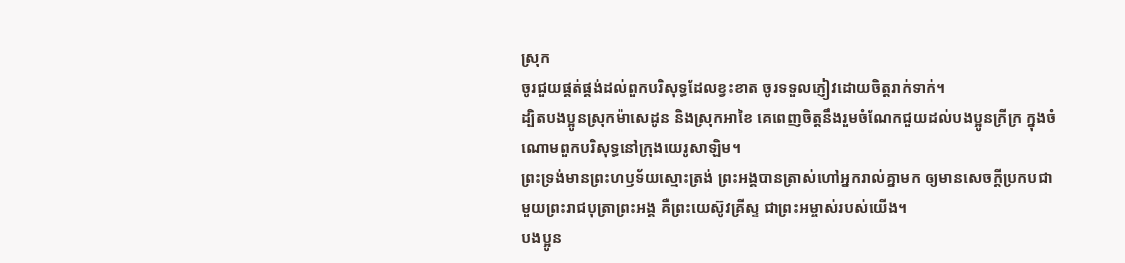ស្រុក
ចូរជួយផ្គត់ផ្គង់ដល់ពួកបរិសុទ្ធដែលខ្វះខាត ចូរទទួលភ្ញៀវដោយចិត្តរាក់ទាក់។
ដ្បិតបងប្អូនស្រុកម៉ាសេដូន និងស្រុកអាខៃ គេពេញចិត្តនឹងរួមចំណែកជួយដល់បងប្អូនក្រីក្រ ក្នុងចំណោមពួកបរិសុទ្ធនៅក្រុងយេរូសាឡិម។
ព្រះទ្រង់មានព្រះហឫទ័យស្មោះត្រង់ ព្រះអង្គបានត្រាស់ហៅអ្នករាល់គ្នាមក ឲ្យមានសេចក្ដីប្រកបជាមួយព្រះរាជបុត្រាព្រះអង្គ គឺព្រះយេស៊ូវគ្រីស្ទ ជាព្រះអម្ចាស់របស់យើង។
បងប្អូន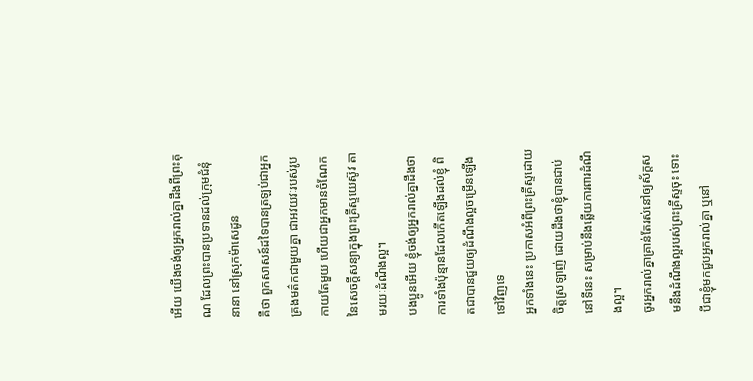អើយ យើងចង់ឲ្យអ្នករាល់គ្នាដឹងពីព្រះគុណ ដែលព្រះបានប្រទានដល់ក្រុមជំនុំនានា នៅស្រុកម៉ាសេដូន
គឺថា ពួកសាសន៍ដទៃបានត្រឡប់ជាអ្នកគ្រងមត៌កជាមួយគ្នា ជាអវយវៈរបស់រូបកាយតែមួយ ហើយជាអ្នកមានចំណែកនៃសេចក្តីសន្យាក្នុងព្រះគ្រីស្ទយេស៊ូវ តាមរយៈដំណឹងល្អ។
បងប្អូនអើយ ខ្ញុំចង់ឲ្យអ្នករាល់គ្នាដឹងថា ការទាំងប៉ុន្មានដែលកើតឡើងដល់ខ្ញុំ ពិតជាបានជួយឲ្យដំណឹងល្អចម្រើនឡើងទៅវិញទេ
អ្នកទាំងនេះ ប្រកាសអំពីព្រះគ្រីស្ទដោយចិត្តស្រឡាញ់ ដោយដឹងថាខ្ញុំបានជាប់នៅទីនេះ សម្រាប់នឹងឆ្លើយការពារដំណឹងល្អ។
ចូរអ្នករាល់គ្នាគ្រាន់តែរស់នៅឲ្យស័ក្តសមនឹងដំណឹងល្អរបស់ព្រះគ្រីស្ទចុះ ទោះបីជាខ្ញុំមកជួបអ្នករាល់គ្នា ឬនៅ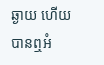ឆ្ងាយ ហើយបានឮអំ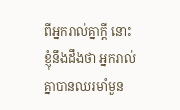ពីអ្នករាល់គ្នាក្តី នោះខ្ញុំនឹងដឹងថា អ្នករាល់គ្នាបានឈរមាំមួន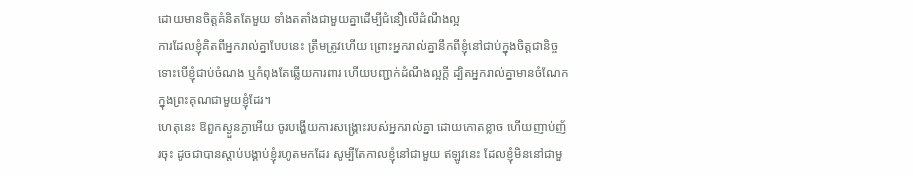ដោយមានចិត្តគំនិតតែមួយ ទាំងតតាំងជាមួយគ្នាដើម្បីជំនឿលើដំណឹងល្អ
ការដែលខ្ញុំគិតពីអ្នករាល់គ្នាបែបនេះ ត្រឹមត្រូវហើយ ព្រោះអ្នករាល់គ្នានឹកពីខ្ញុំនៅជាប់ក្នុងចិត្តជានិច្ច ទោះបើខ្ញុំជាប់ចំណង ឬកំពុងតែឆ្លើយការពារ ហើយបញ្ជាក់ដំណឹងល្អក្តី ដ្បិតអ្នករាល់គ្នាមានចំណែកក្នុងព្រះគុណជាមួយខ្ញុំដែរ។
ហេតុនេះ ឱពួកស្ងួនភ្ងាអើយ ចូរបង្ហើយការសង្គ្រោះរបស់អ្នករាល់គ្នា ដោយកោតខ្លាច ហើយញាប់ញ័រចុះ ដូចជាបានស្តាប់បង្គាប់ខ្ញុំរហូតមកដែរ សូម្បីតែកាលខ្ញុំនៅជាមួយ ឥឡូវនេះ ដែលខ្ញុំមិននៅជាមួ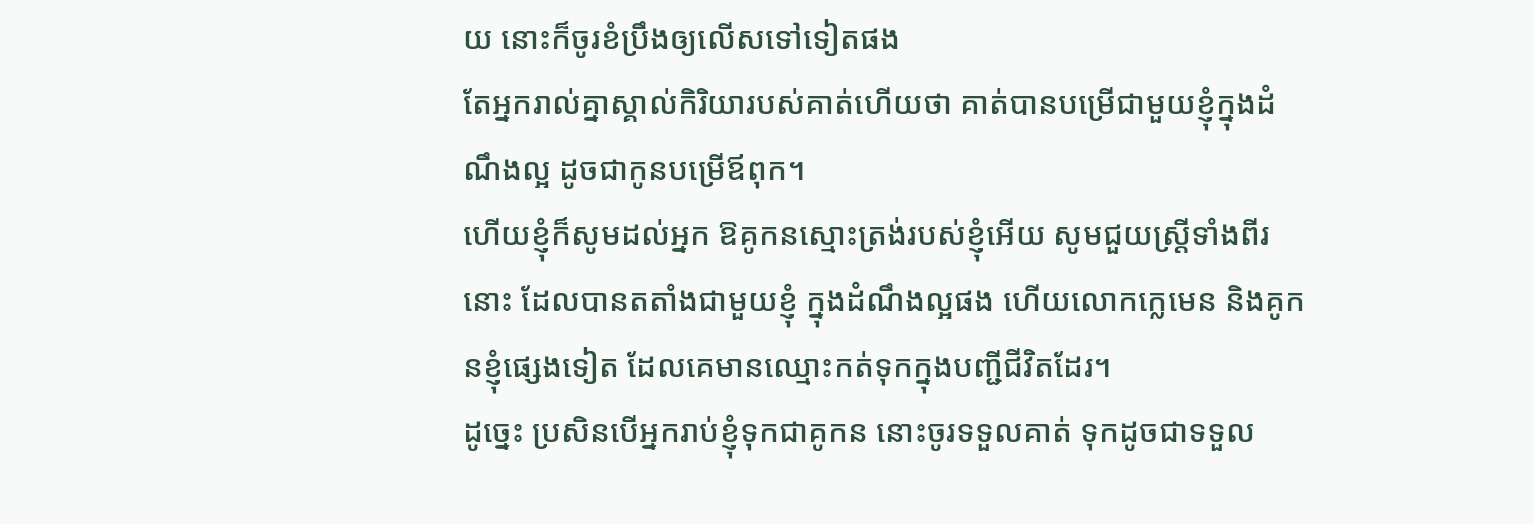យ នោះក៏ចូរខំប្រឹងឲ្យលើសទៅទៀតផង
តែអ្នករាល់គ្នាស្គាល់កិរិយារបស់គាត់ហើយថា គាត់បានបម្រើជាមួយខ្ញុំក្នុងដំណឹងល្អ ដូចជាកូនបម្រើឪពុក។
ហើយខ្ញុំក៏សូមដល់អ្នក ឱគូកនស្មោះត្រង់របស់ខ្ញុំអើយ សូមជួយស្ត្រីទាំងពីរនោះ ដែលបានតតាំងជាមួយខ្ញុំ ក្នុងដំណឹងល្អផង ហើយលោកក្លេមេន និងគូកនខ្ញុំផ្សេងទៀត ដែលគេមានឈ្មោះកត់ទុកក្នុងបញ្ជីជីវិតដែរ។
ដូច្នេះ ប្រសិនបើអ្នករាប់ខ្ញុំទុកជាគូកន នោះចូរទទួលគាត់ ទុកដូចជាទទួល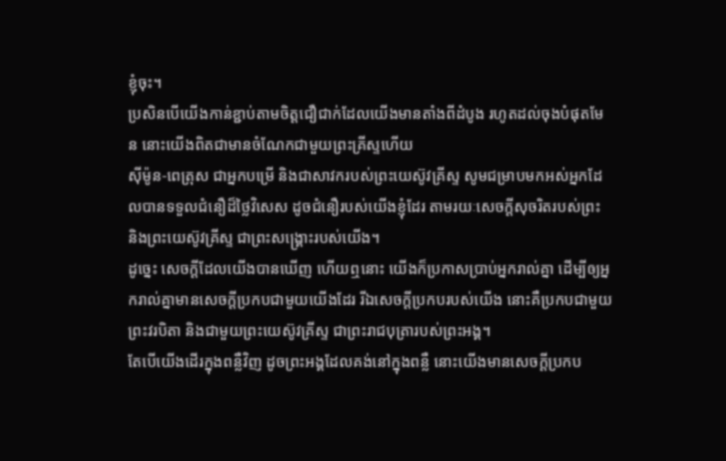ខ្ញុំចុះ។
ប្រសិនបើយើងកាន់ខ្ជាប់តាមចិត្តជឿជាក់ដែលយើងមានតាំងពីដំបូង រហូតដល់ចុងបំផុតមែន នោះយើងពិតជាមានចំណែកជាមួយព្រះគ្រីស្ទហើយ
ស៊ីម៉ូន-ពេត្រុស ជាអ្នកបម្រើ និងជាសាវករបស់ព្រះយេស៊ូវគ្រីស្ទ សូមជម្រាបមកអស់អ្នកដែលបានទទួលជំនឿដ៏ថ្លៃវិសេស ដូចជំនឿរបស់យើងខ្ញុំដែរ តាមរយៈសេចក្ដីសុចរិតរបស់ព្រះ និងព្រះយេស៊ូវគ្រីស្ទ ជាព្រះសង្គ្រោះរបស់យើង។
ដូច្នេះ សេចក្ដីដែលយើងបានឃើញ ហើយឮនោះ យើងក៏ប្រកាសប្រាប់អ្នករាល់គ្នា ដើម្បីឲ្យអ្នករាល់គ្នាមានសេចក្ដីប្រកបជាមួយយើងដែរ រីឯសេចក្ដីប្រកបរបស់យើង នោះគឺប្រកបជាមួយព្រះវរបិតា និងជាមួយព្រះយេស៊ូវគ្រីស្ទ ជាព្រះរាជបុត្រារបស់ព្រះអង្គ។
តែបើយើងដើរក្នុងពន្លឺវិញ ដូចព្រះអង្គដែលគង់នៅក្នុងពន្លឺ នោះយើងមានសេចក្ដីប្រកប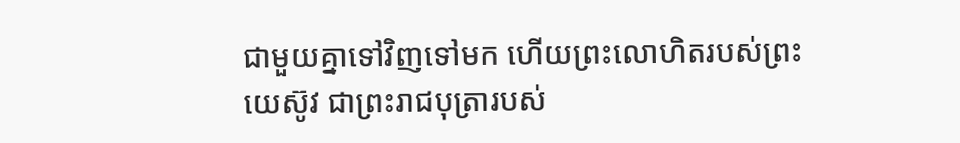ជាមួយគ្នាទៅវិញទៅមក ហើយព្រះលោហិតរបស់ព្រះយេស៊ូវ ជាព្រះរាជបុត្រារបស់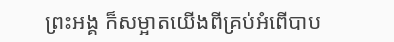ព្រះអង្គ ក៏សម្អាតយើងពីគ្រប់អំពើបាប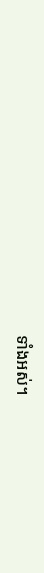ទាំងអស់។